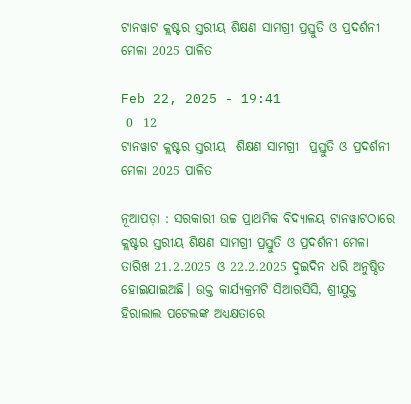ଟାନୱାଟ କ୍ଲଷ୍ଟର ସ୍ତରୀୟ ଶିକ୍ଷଣ ସାମଗ୍ରୀ ପ୍ରସ୍ତୁତି ଓ ପ୍ରଦର୍ଶନୀ ମେଳା 2025 ପାଳିତ

Feb 22, 2025 - 19:41
 0  12
ଟାନୱାଟ କ୍ଲଷ୍ଟର ସ୍ତରୀୟ  ଶିକ୍ଷଣ ସାମଗ୍ରୀ  ପ୍ରସ୍ତୁତି ଓ ପ୍ରଦର୍ଶନୀ ମେଳା 2025 ପାଳିତ

ନୂଆପଡ଼ା : ସରକାରୀ ଉଚ୍ଚ ପ୍ରାଥମିକ ବିଦ୍ୟାଳୟ ଟାନୱାଟଠାରେ କ୍ଲଷ୍ଟର ସ୍ତରୀୟ ଶିକ୍ଷଣ ସାମଗ୍ରୀ ପ୍ରସ୍ତୁତି ଓ ପ୍ରଦର୍ଶନୀ ମେଳା ତାରିଖ 21.2.2025 ଓ 22.2.2025 ଦୁଇଦିନ ଧରି ଅନୁଷ୍ଠିତ ହୋଇଯାଇଅଛି। ଉକ୍ତ କାର୍ଯ୍ୟକ୍ରମଟି ସିଆରସିସି, ଶ୍ରୀଯୁକ୍ତ ହିରାଲାଲ ପଟେଲଙ୍କ ଅଧ୍ୟକ୍ଷତାରେ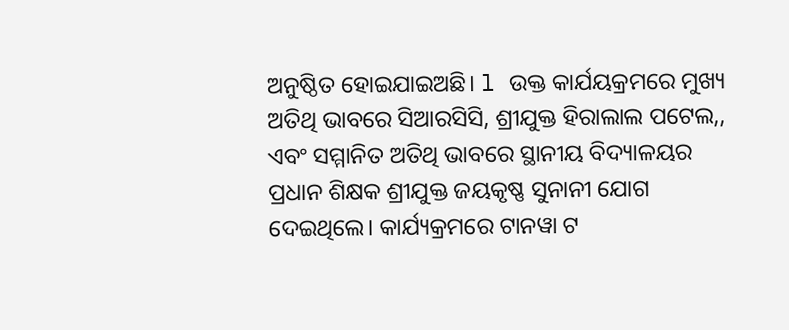ଅନୁଷ୍ଠିତ ହୋଇଯାଇଅଛି। l ଉକ୍ତ କାର୍ଯୟକ୍ରମରେ ମୁଖ୍ୟ ଅତିଥି ଭାବରେ ସିଆରସିସି, ଶ୍ରୀଯୁକ୍ତ ହିରାଲାଲ ପଟେଲ,, ଏବଂ ସମ୍ମାନିତ ଅତିଥି ଭାବରେ ସ୍ଥାନୀୟ ବିଦ୍ୟାଳୟର ପ୍ରଧାନ ଶିକ୍ଷକ ଶ୍ରୀଯୁକ୍ତ ଜୟକୃଷ୍ଣ ସୁନାନୀ ଯୋଗ ଦେଇଥିଲେ। କାର୍ଯ୍ୟକ୍ରମରେ ଟାନୱା ଟ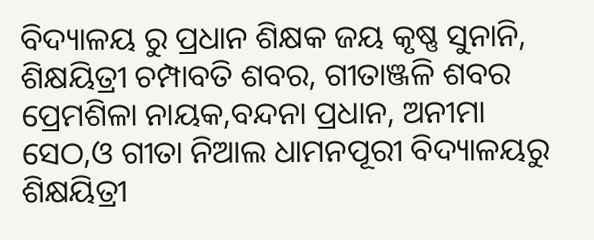ବିଦ୍ୟାଳୟ ରୁ ପ୍ରଧାନ ଶିକ୍ଷକ ଜୟ କୃଷ୍ଣ ସୁନାନି, ଶିକ୍ଷୟିତ୍ରୀ ଚମ୍ପାବତି ଶବର, ଗୀତାଞ୍ଜଳି ଶବର ପ୍ରେମଶିଳା ନାୟକ,ବନ୍ଦନା ପ୍ରଧାନ, ଅନୀମା ସେଠ,ଓ ଗୀତା ନିଆଲ ଧାମନପୂରୀ ବିଦ୍ୟାଳୟରୁ ଶିକ୍ଷୟିତ୍ରୀ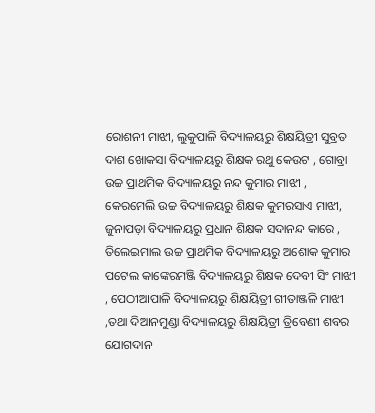ରୋଶନୀ ମାଝୀ, ଲୁକୁପାଳି ବିଦ୍ୟାଳୟରୁ ଶିକ୍ଷୟିତ୍ରୀ ସୁବ୍ରତ ଦାଶ ଖୋକସା ବିଦ୍ୟାଳୟରୁ ଶିକ୍ଷକ ରଥୁ କେଉଟ , ଗୋବ୍ରା ଉଚ୍ଚ ପ୍ରାଥମିକ ବିଦ୍ୟାଳୟରୁ ନନ୍ଦ କୁମାର ମାଝୀ , କେରମେଲି ଉଚ୍ଚ ବିଦ୍ୟାଳୟରୁ ଶିକ୍ଷକ କୁମରସାଏ ମାଝୀ, ଜୁନାପଡ଼ା ବିଦ୍ୟାଳୟରୁ ପ୍ରଧାନ ଶିକ୍ଷକ ସଦାନନ୍ଦ କାରେ , ତିଲେଇମାଲ ଉଚ୍ଚ ପ୍ରାଥମିକ ବିଦ୍ୟାଳୟରୁ ଅଶୋକ କୁମାର ପଟେଲ କାଙ୍କେରମଞ୍ଜି ବିଦ୍ୟାଳୟରୁ ଶିକ୍ଷକ ଦେବୀ ସିଂ ମାଝୀ , ପେଠୀଆପାଳି ବିଦ୍ୟାଳୟରୁ ଶିକ୍ଷୟିତ୍ରୀ ଗୀତାଞ୍ଜଳି ମାଝୀ ,ତଥା ଦିଆନମୁଣ୍ଡା ବିଦ୍ୟାଳୟରୁ ଶିକ୍ଷୟିତ୍ରୀ ତ୍ରିବେଣୀ ଶବର ଯୋଗଦାନ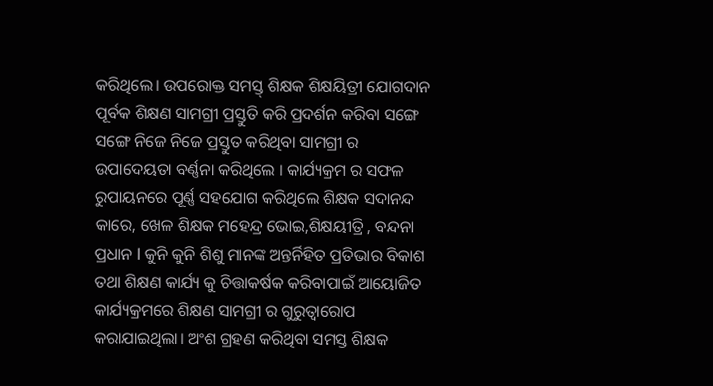କରିଥିଲେ। ଉପରୋକ୍ତ ସମସ୍ତ୍ ଶିକ୍ଷକ ଶିକ୍ଷୟିତ୍ରୀ ଯୋଗଦାନ ପୂର୍ବକ ଶିକ୍ଷଣ ସାମଗ୍ରୀ ପ୍ରସ୍ତୁତି କରି ପ୍ରଦର୍ଶନ କରିବା ସଙ୍ଗେ ସଙ୍ଗେ ନିଜେ ନିଜେ ପ୍ରସ୍ତୁତ କରିଥିବା ସାମଗ୍ରୀ ର ଉପାଦେୟତା ବର୍ଣ୍ଣନା କରିଥିଲେ । କାର୍ଯ୍ୟକ୍ରମ ର ସଫଳ ରୁପାୟନରେ ପୂର୍ଣ୍ଣ ସହଯୋଗ କରିଥିଲେ ଶିକ୍ଷକ ସଦାନନ୍ଦ କାରେ, ଖେଳ ଶିକ୍ଷକ ମହେନ୍ଦ୍ର ଭୋଇ,ଶିକ୍ଷୟୀତ୍ରି , ବନ୍ଦନା ପ୍ରଧାନ l କୁନି କୁନି ଶିଶୁ ମାନଙ୍କ ଅନ୍ତର୍ନିହିତ ପ୍ରତିଭାର ବିକାଶ ତଥା ଶିକ୍ଷଣ କାର୍ଯ୍ୟ କୁ ଚିତ୍ତାକର୍ଷକ କରିବାପାଇଁ ଆୟୋଜିତ କାର୍ଯ୍ୟକ୍ରମରେ ଶିକ୍ଷଣ ସାମଗ୍ରୀ ର ଗୁରୁତ୍ୱାରୋପ କରାଯାଇଥିଲା। ଅଂଶ ଗ୍ରହଣ କରିଥିବା ସମସ୍ତ ଶିକ୍ଷକ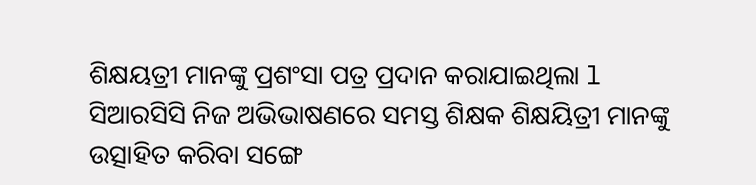ଶିକ୍ଷୟତ୍ରୀ ମାନଙ୍କୁ ପ୍ରଶଂସା ପତ୍ର ପ୍ରଦାନ କରାଯାଇଥିଲା l ସିଆରସିସି ନିଜ ଅଭିଭାଷଣରେ ସମସ୍ତ ଶିକ୍ଷକ ଶିକ୍ଷୟିତ୍ରୀ ମାନଙ୍କୁ ଉତ୍ସାହିତ କରିବା ସଙ୍ଗେ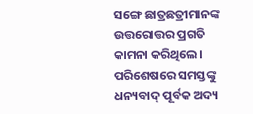ସଙ୍ଗେ ଛାତ୍ରଛତ୍ରୀମାନଙ୍କ ଉତ୍ତରୋତ୍ତର ପ୍ରଗତି କାମନା କରିଥିଲେ। ପରିଶେଷରେ ସମସ୍ତଙ୍କୁ ଧନ୍ୟବାଦ୍ ପୂର୍ବକ ଅଦ୍ୟ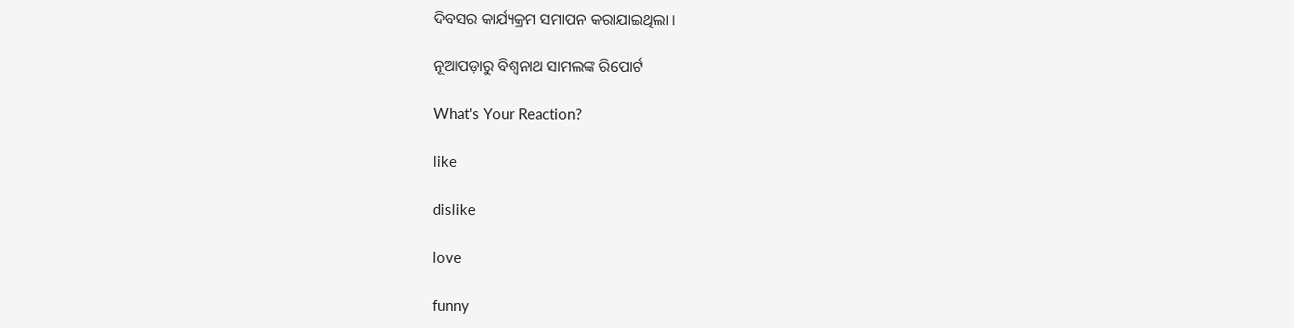ଦିବସର କାର୍ଯ୍ୟକ୍ରମ ସମାପନ କରାଯାଇଥିଲା ।

ନୂଆପଡ଼ାରୁ ବିଶ୍ୱନାଥ ସାମଲଙ୍କ ରିପୋର୍ଟ

What's Your Reaction?

like

dislike

love

funny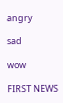angry

sad

wow

FIRST NEWS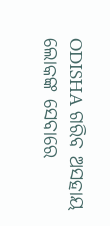ODISHA ଗରିବ ଅସହାୟ ଲୋକଙ୍କ ସେବାରେ